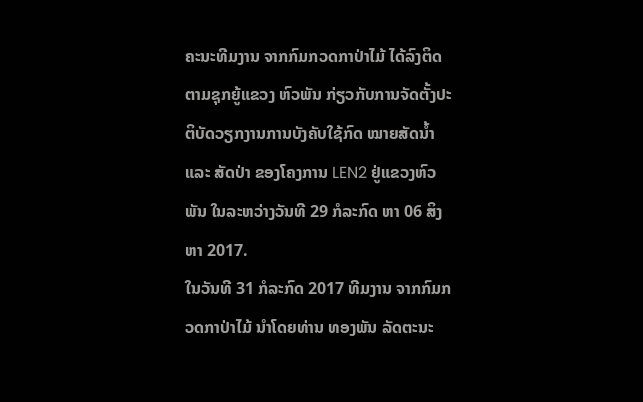ຄະນະທີມງານ ຈາກກົມກວດກາປ່າໄມ້ ໄດ້ລົງຕິດຕາມຊຸກຍູ້ແຂວງ ຫົວພັນ ກ່ຽວກັບການຈັດຕັ້ງປະຕິບັດວຽກງານການບັງຄັບໃຊ້ກົດ ໝາຍສັດນ້ຳ ແລະ ສັດປ່າ ຂອງໂຄງການ LEN2 ຢູ່ແຂວງຫົວພັນ ໃນລະຫວ່າງວັນທີ 29 ກໍລະກົດ ຫາ 06 ສິງຫາ 2017.
ໃນວັນທີ 31 ກໍລະກົດ 2017 ທີມງານ ຈາກກົມກວດກາປ່າໄມ້ ນຳໂດຍທ່ານ ທອງພັນ ລັດຕະນະ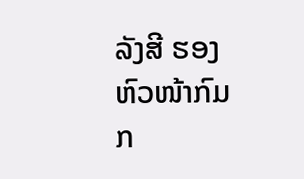ລັງສີ ຮອງຫົວໜ້າກົມກ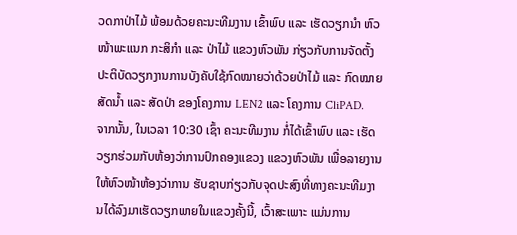ວດກາປ່າໄມ້ ພ້ອມດ້ວຍຄະນະທີມງານ ເຂົ້າພົບ ແລະ ເຮັດວຽກນຳ ຫົວໜ້າພະແນກ ກະສິກຳ ແລະ ປ່າໄມ້ ແຂວງຫົວພັນ ກ່ຽວກັບການຈັດຕັ້ງປະຕິບັດວຽກງານການບັງຄັບໃຊ້ກົດໝາຍວ່າດ້ວຍປ່າໄມ້ ແລະ ກົດໝາຍສັດນ້ຳ ແລະ ສັດປ່າ ຂອງໂຄງການ LEN2 ແລະ ໂຄງການ CliPAD.
ຈາກນັ້ນ, ໃນເວລາ 10:30 ເຊົ້າ ຄະນະທີມງານ ກໍ່ໄດ້ເຂົ້າພົບ ແລະ ເຮັດວຽກຮ່ວມກັບຫ້ອງວ່າການປົກຄອງແຂວງ ແຂວງຫົວພັນ ເພື່ອລາຍງານໃຫ້ຫົວໜ້າຫ້ອງວ່າການ ຮັບຊາບກ່ຽວກັບຈຸດປະສົງທີ່ທາງຄະນະທີມງານໄດ້ລົງມາເຮັດວຽກພາຍໃນແຂວງຄັ້ງນີ້, ເວົ້າສະເພາະ ແມ່ນການ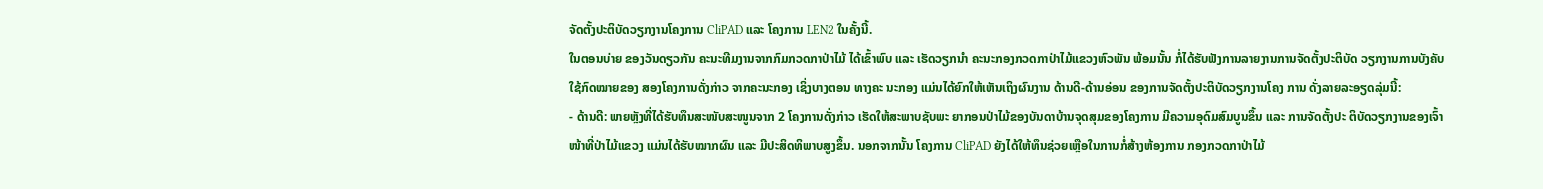ຈັດຕັ້ງປະຕິບັດວຽກງານໂຄງການ CliPAD ແລະ ໂຄງການ LEN2 ໃນຄັ້ງນີ້.
ໃນຕອນບ່າຍ ຂອງວັນດຽວກັນ ຄະນະທີມງານຈາກກົມກວດກາປ່າໄມ້ ໄດ້ເຂົ້າພົບ ແລະ ເຮັດວຽກນຳ ຄະນະກອງກວດກາປ່າໄມ້ແຂວງຫົວພັນ ພ້ອມນັ້ນ ກໍ່ໄດ້ຮັບຟັງການລາຍງານການຈັດຕັ້ງປະຕິບັດ ວຽກງານການບັງຄັບໃຊ້ກົດໝາຍຂອງ ສອງໂຄງການດັ່ງກ່າວ ຈາກຄະນະກອງ ເຊິ່ງບາງຕອນ ທາງຄະ ນະກອງ ແມ່ນໄດ້ຍົກໃຫ້ເຫັນເຖິງຜົນງານ ດ້ານດີ-ດ້ານອ່ອນ ຂອງການຈັດຕັ້ງປະຕິບັດວຽກງານໂຄງ ການ ດັ່ງລາຍລະອຽດລຸ່ມນີ້:
- ດ້ານດີ: ພາຍຫຼັງທີ່ໄດ້ຮັບທຶນສະໜັບສະໜູນຈາກ 2 ໂຄງການດັ່ງກ່າວ ເຮັດໃຫ້ສະພາບຊັບພະ ຍາກອນປ່າໄມ້ຂອງບັນດາບ້ານຈຸດສຸມຂອງໂຄງການ ມີຄວາມອຸດົມສົມບູນຂຶ້ນ ແລະ ການຈັດຕັ້ງປະ ຕິບັດວຽກງານຂອງເຈົ້າໜ້າທີ່ປ່າໄມ້ແຂວງ ແມ່ນໄດ້ຮັບໝາກຜົນ ແລະ ມີປະສິດທິພາບສູງຂຶ້ນ. ນອກຈາກນັ້ນ ໂຄງການ CliPAD ຍັງໄດ້ໃຫ້ທຶນຊ່ວຍເຫຼືອໃນການກໍ່ສ້າງຫ້ອງການ ກອງກວດກາປ່າໄມ້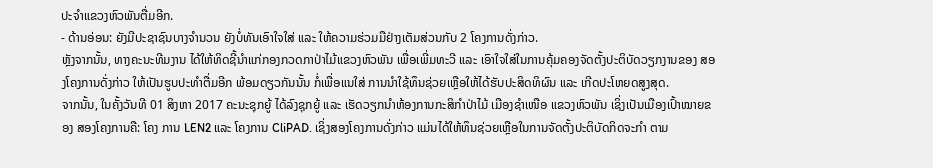ປະຈຳແຂວງຫົວພັນຕື່ມອີກ.
- ດ້ານອ່ອນ: ຍັງມີປະຊາຊົນບາງຈຳນວນ ຍັງບໍ່ທັນເອົາໃຈໃສ່ ແລະ ໃຫ້ຄວາມຮ່ວມມືຢ່າງເຕັມສ່ວນກັບ 2 ໂຄງການດັ່ງກ່າວ.
ຫຼັງຈາກນັ້ນ, ທາງຄະນະທີມງານ ໄດ້ໃຫ້ທິດຊີ້ນຳແກ່ກອງກວດກາປ່າໄມ້ແຂວງຫົວພັນ ເພື່ອເພີ່ມທະວີ ແລະ ເອົາໃຈໃສ່ໃນການຄຸ້ມຄອງຈັດຕັ້ງປະຕິບັດວຽກງານຂອງ ສອງໂຄງການດັ່ງກ່າວ ໃຫ້ເປັນຮູບປະທຳຕື່ມອີກ ພ້ອມດຽວກັນນັ້ນ ກໍ່ເພື່ອແນໃສ່ ການນຳໃຊ້ທຶນຊ່ວຍເຫຼືອໃຫ້ໄດ້ຮັບປະສິດທິຜົນ ແລະ ເກີດປະໂຫຍດສູງສຸດ.
ຈາກນັ້ນ, ໃນຄັ້ງວັນທີ 01 ສິງຫາ 2017 ຄະນະຊຸກຍູ້ ໄດ້ລົງຊຸກຍູ້ ແລະ ເຮັດວຽກນຳຫ້ອງການກະສິກຳປ່າໄມ້ ເມືອງຊຳເໜືອ ແຂວງຫົວພັນ ເຊິ່ງເປັນເມືອງເປົ້າໝາຍຂອງ ສອງໂຄງການຄື: ໂຄງ ການ LEN2 ແລະ ໂຄງການ CliPAD. ເຊິ່ງສອງໂຄງການດັ່ງກ່າວ ແມ່ນໄດ້ໃຫ້ທຶນຊ່ວຍເຫຼືອໃນການຈັດຕັ້ງປະຕິບັດກິດຈະກຳ ຕາມ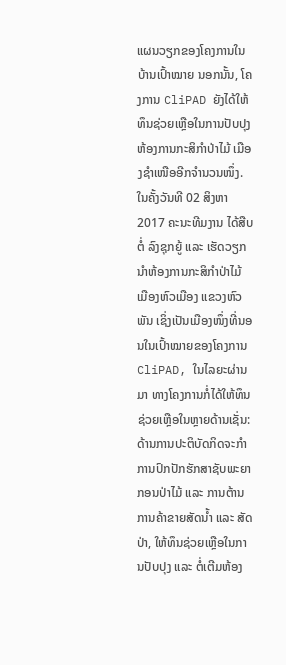ແຜນວຽກຂອງໂຄງການໃນບ້ານເປົ້າໝາຍ ນອກນັ້ນ, ໂຄງການ CliPAD ຍັງໄດ້ໃຫ້ທຶນຊ່ວຍເຫຼືອໃນການປັບປຸງຫ້ອງການກະສິກຳປ່າໄມ້ ເມືອງຊຳເໜືອອີກຈຳນວນໜຶ່ງ.
ໃນຄັ້ງວັນທີ 02 ສິງຫາ 2017 ຄະນະທີມງານ ໄດ້ສືບຕໍ່ ລົງຊຸກຍູ້ ແລະ ເຮັດວຽກນຳຫ້ອງການກະສິກຳປ່າໄມ້ ເມືອງຫົວເມືອງ ແຂວງຫົວພັນ ເຊິ່ງເປັນເມືອງໜຶ່ງທີ່ນອນໃນເປົ້າໝາຍຂອງໂຄງການ CliPAD, ໃນໄລຍະຜ່ານມາ ທາງໂຄງການກໍ່ໄດ້ໃຫ້ທຶນຊ່ວຍເຫຼືອໃນຫຼາຍດ້ານເຊັ່ນ: ດ້ານການປະຕິບັດກິດຈະກຳການປົກປັກຮັກສາຊັບພະຍາກອນປ່າໄມ້ ແລະ ການຕ້ານການຄ້າຂາຍສັດນ້ຳ ແລະ ສັດປ່າ, ໃຫ້ທຶນຊ່ວຍເຫຼືອໃນການປັບປຸງ ແລະ ຕໍ່ເຕີມຫ້ອງ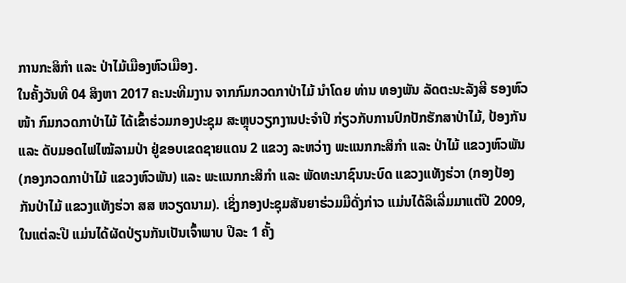ການກະສິກຳ ແລະ ປ່າໄມ້ເມືອງຫົວເມືອງ.
ໃນຄັ້ງວັນທີ 04 ສິງຫາ 2017 ຄະນະທີມງານ ຈາກກົມກວດກາປ່າໄມ້ ນຳໂດຍ ທ່ານ ທອງພັນ ລັດຕະນະລັງສີ ຮອງຫົວໜ້າ ກົມກວດກາປ່າໄມ້ ໄດ້ເຂົ້າຮ່ວມກອງປະຊຸມ ສະຫຼຸບວຽກງານປະຈຳປີ ກ່ຽວກັບການປົກປັກຮັກສາປ່າໄມ້, ປ້ອງກັນ ແລະ ດັບມອດໄຟໄໝ້ລາມປ່າ ຢູ່ຂອບເຂດຊາຍແດນ 2 ແຂວງ ລະຫວ່າງ ພະແນກກະສິກຳ ແລະ ປ່າໄມ້ ແຂວງຫົວພັນ (ກອງກວດກາປ່າໄມ້ ແຂວງຫົວພັນ) ແລະ ພະແນກກະສິກຳ ແລະ ພັດທະນາຊົນນະບົດ ແຂວງແທັງຮ່ວາ (ກອງປ້ອງກັນປ່າໄມ້ ແຂວງແທັງຮ່ວາ ສສ ຫວຽດນາມ). ເຊິ່ງກອງປະຊຸມສັນຍາຮ່ວມມືດັ່ງກ່າວ ແມ່ນໄດ້ລິເລີ່ມມາແຕ່ປີ 2009, ໃນແຕ່ລະປີ ແມ່ນໄດ້ຜັດປ່ຽນກັນເປັນເຈົ້າພາບ ປີລະ 1 ຄັ້ງ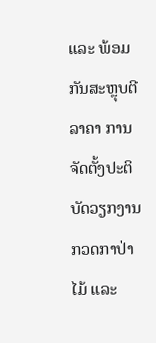ແລະ ພ້ອມກັນສະຫຼຸບຕີລາຄາ ການຈັດຕັ້ງປະຕິບັດວຽກງານກວດກາປ່າໄມ້ ແລະ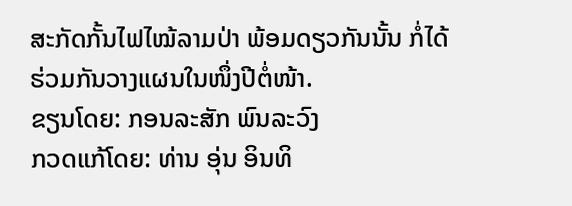ສະກັດກັ້ນໄຟໄໝ້ລາມປ່າ ພ້ອມດຽວກັນນັ້ນ ກໍ່ໄດ້ຮ່ວມກັນວາງແຜນໃນໜຶ່ງປີຕໍ່ໜ້າ.
ຂຽນໂດຍ: ກອນລະສັກ ພົນລະວົງ
ກວດແກ້ໂດຍ: ທ່ານ ອຸ່ນ ອິນທິ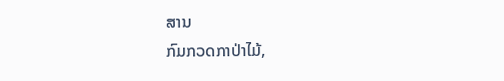ສານ
ກົມກວດກາປ່າໄມ້,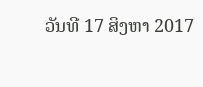ວັນທີ 17 ສິງຫາ 2017